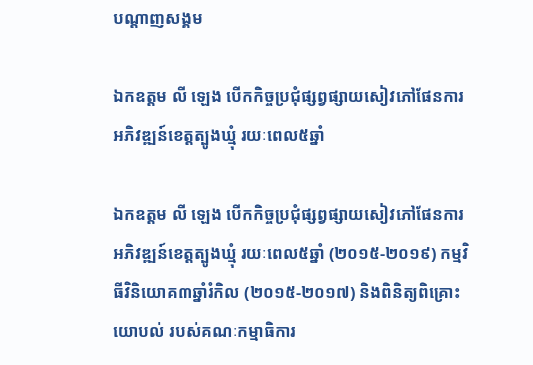បណ្តាញសង្គម

ឯកឧត្តម លី ឡេង បើកកិច្ចប្រជុំផ្សព្វផ្សាយសៀវភៅផែនការអភិវឌ្ឍន៍ខេត្តត្បូងឃ្មុំ រយៈពេល៥ឆ្នាំ

ឯកឧត្តម លី ឡេង បើកកិច្ចប្រជុំផ្សព្វផ្សាយសៀវភៅផែនការ អភិវឌ្ឍន៍ខេត្តត្បូងឃ្មុំ រយៈពេល៥ឆ្នាំ (២០១៥-២០១៩) កម្មវិធីវិនិយោគ៣ឆ្នាំរំកិល (២០១៥-២០១៧) និងពិនិត្យពិគ្រោះយោបល់ របស់គណៈកម្មាធិការ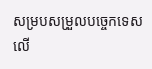សម្របសម្រួលបច្ចេកទេស លើ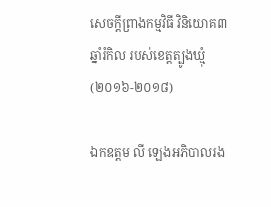សេចក្តីព្រាងកម្មវិធី វិនិយោគ៣ឆ្នាំរំកិល របស់ខេត្តត្បូងឃ្មុំ (២០១៦-២០១៨)

ឯកឧត្តម លី ឡេងអភិបាលរង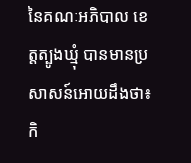នៃគណៈអភិបាល ខេត្តត្បូងឃ្មុំ បានមានប្រសាសន៍អោយដឹងថា៖ កិ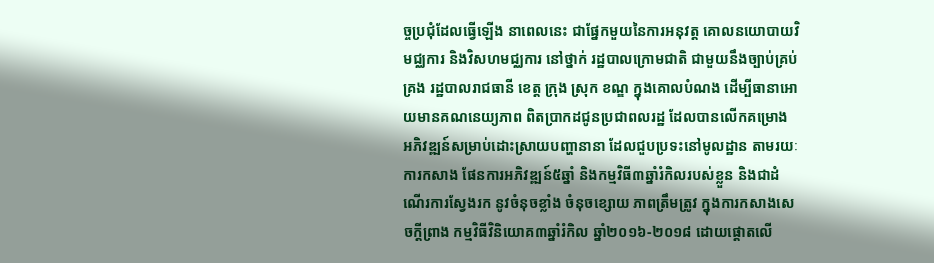ច្ចប្រជុំដែលធ្វើឡើង នាពេលនេះ ជាផ្នែកមួយនៃការអនុវត្ត គោលនយោបាយវិមជ្ឈការ និងវិសហមជ្ឈការ នៅថ្នាក់ រដ្ឋបាលក្រោមជាតិ ជាមួយនឹងច្បាប់គ្រប់គ្រង រដ្ឋបាលរាជធានី ខេត្ត ក្រុង ស្រុក ខណ្ឌ ក្នុងគោលបំណង ដើម្បីធានាអោយមានគណនេយ្យភាព ពិតប្រាកដជូនប្រជាពលរដ្ឋ ដែលបានលើកគម្រោង អភិវឌ្ឍន៍សម្រាប់ដោះស្រាយបញ្ហានានា ដែលជួបប្រទះនៅមូលដ្ឋាន តាមរយៈការកសាង ផែនការអភិវឌ្ឍន៍៥ឆ្នាំ និងកម្មវិធី៣ឆ្នាំរំកិលរបស់ខ្លួន និងជាដំណើរការស្វែងរក នូវចំនុចខ្លាំង ចំនុចខ្សោយ ភាពត្រឹមត្រូវ ក្នុងការកសាងសេចក្តីព្រាង កម្មវិធីវិនិយោគ៣ឆ្នាំរំកិល ឆ្នាំ២០១៦-២០១៨ ដោយផ្តោតលើ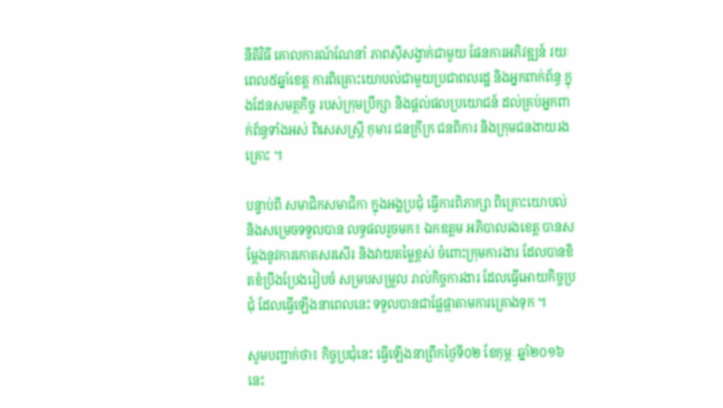នីតិវិធី គោលការណ៍ណែនាំ ភាពស៊ីសង្វាក់ជាមួយ ផែនការអភិវឌ្ឍន៍ រយៈពេល៥ឆ្នាំខេត្ត ការពិគ្រោះយោបល់ជាមួយប្រជាពលរដ្ឋ និងអ្នកពាក់ព័ន្ធ ក្នុងដែនសមត្ថកិច្ច របស់ក្រុមប្រឹក្សា និងផ្តល់ផលប្រយោជន៍ ដល់គ្រប់អ្នកពាក់ព័ន្ធទាំងអស់ ពិសេសស្ត្រី កុមារ ជនក្រីក្រ ជនពិការ និងក្រុមជនងាយរងគ្រោះ ។

បន្ទាប់ពី សមាជិកសមាជិកា ក្នុងអង្គប្រជុំ ធ្វើការពិភាក្សា ពិគ្រោះយោបល់ និងសម្រេចទទួលបាន លទ្ធផលរួចមក៖ ឯកឧត្តម អភិបាលរងខេត្ត បានសម្តែងនូវការកោតសរសើរ និងវាយតម្លៃខ្ពស់ ចំពោះក្រុមការងារ ដែលបានខិតខំប្រឹងប្រែងរៀបចំ សម្របសម្រួល រាល់កិច្ចការងារ ដែលធ្វើអោយកិច្ចប្រជុំ ដែលធ្វើឡើងនាពេលនេះ ទទួលបានជាផ្លែផ្កាតាមការគ្រោងទុក ។

សូមបញ្ជាក់ថា៖ កិច្ចប្រជុំនេះ ធ្វើឡើងនាព្រឹកថ្ងៃទី០២ ខែកុម្ភៈ ឆ្នាំ២០១៦នេះ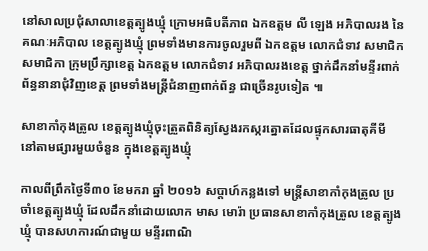នៅសាលប្រជុំសាលាខេត្តត្បូងឃ្មុំ ក្រោមអធិបតីភាព ឯកឧត្តម លី ឡេង អភិបាលរង នៃគណៈអភិបាល ខេត្តត្បូងឃ្មុំ ព្រមទាំងមានការចូលរួមពី ឯកឧត្តម លោកជំទាវ សមាជិកសមាជិកា ក្រុមប្រឹក្សាខេត្ត ឯកឧត្តម លោកជំទាវ អភិបាលរងខេត្ត ថ្នាក់ដឹកនាំមន្ទីរពាក់ព័ន្ធនានាជុំវិញខេត្ត ព្រមទាំងមន្ត្រីជំនាញពាក់ព័ន្ធ ជាច្រើនរូបទៀត ៕

សាខាកាំកុងត្រូល ខេត្តត្បូងឃ្មុំចុះត្រួតពិនិត្យស្វែងរកស្ករត្នោតដែលផ្ទុកសារធាតុគីមី នៅតាមផ្សារមួយចំនួន ក្នុងខេត្តត្បូងឃ្មុំ

កាលពីព្រឹកថ្ងៃទី៣០ ខែមករា ឆ្នាំ ២០១៦ សប្តាហ៍កន្លងទៅ មន្ត្រីសាខាកាំកុងត្រូល ប្រចាំខេត្តត្បូងឃ្មុំ ដែលដឹកនាំដោយលោក មាស មោរ៉ា ប្រធានសាខាកាំកុងត្រូល ខេត្តត្បូងឃ្មុំ បានសហការណ៍ជាមួយ មន្ទីរពាណិ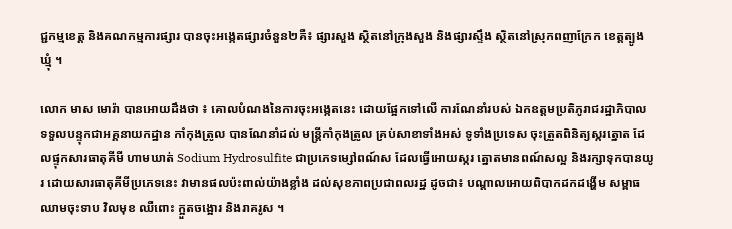ជ្ជកម្មខេត្ត និងគណកម្មការផ្សារ បានចុះអង្កេតផ្សារចំនួន២គឺ៖ ផ្សារសួង ស្ថិតនៅក្រុងសួង និងផ្សារស្ទឹង ស្ថិតនៅស្រុកពញាក្រែក ខេត្តត្បូងឃ្មុំ ។

លោក មាស មោរ៉ា បានអោយដឹងថា ៖ គោលបំណងនៃការចុះអង្កេតនេះ ដោយផ្អែកទៅលើ ការណែនាំរបស់ ឯកឧត្តមប្រតិភូរាជរដ្ឋាភិបាល ទទួលបន្ទុកជាអគ្គនាយកដ្ឋាន កាំកុងត្រូល បានណែនាំដល់ មន្ត្រីកាំកុងត្រូល គ្រប់សាខាទាំងអស់ ទូទាំងប្រទេស ចុះត្រួតពិនិត្យស្ករត្នោត ដែលផ្ទុកសារធាតុគីមី ហាមឃាត់ Sodium Hydrosulfite ជាប្រភេទម្សៅពណ៍ស ដែលធ្វើអោយស្ករ ត្នោតមានពណ៍សល្អ និងរក្សាទុកបានយូរ ដោយសារធាតុគីមីប្រភេទនេះ វាមានផលប៉ះពាល់យ៉ាងខ្លាំង ដល់សុខភាពប្រជាពលរដ្ឋ ដូចជា៖ បណ្តាលអោយពិបាកដកដង្ហើម សម្ពាធឈាមចុះទាប វិលមុខ ឈឺពោះ ក្អួតចង្អោរ និងរាគរូស ។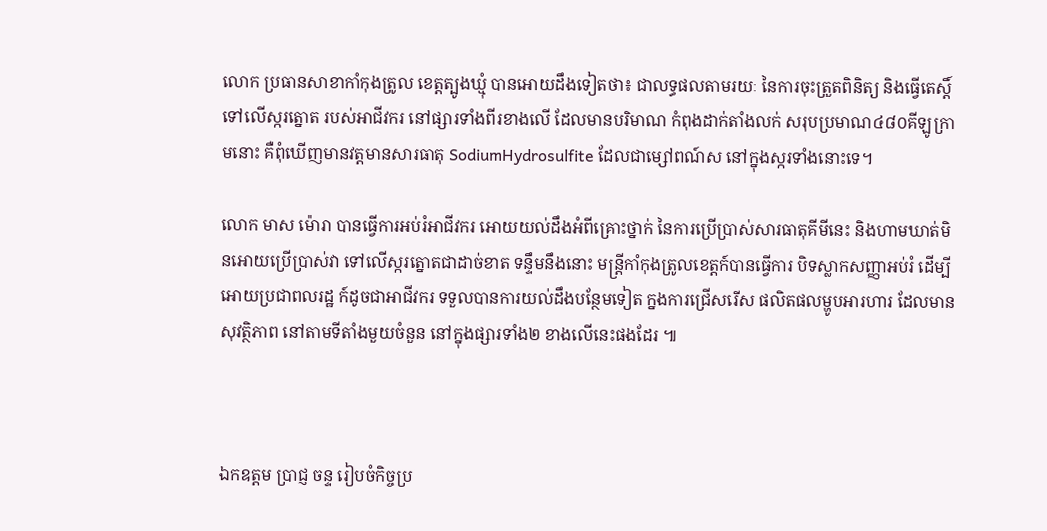លោក ប្រធានសាខាកាំកុងត្រូល ខេត្តត្បូងឃ្មុំ បានអោយដឹងទៀតថា៖ ជាលទ្ធផលតាមរយៈ នៃការចុះត្រួតពិនិត្យ និងធ្វើតេស្តិ៍ទៅលើស្ករត្នោត របស់អាជីវករ នៅផ្សារទាំងពីរខាងលើ ដែលមានបរិមាណ កំពុងដាក់តាំងលក់ សរុបប្រមាណ៤៨០គីឡូក្រាមនោះ គឺពុំឃើញមានវត្តមានសារធាតុ SodiumHydrosulfite ដែលជាម្សៅពណ៍ស នៅក្នុងស្ករទាំងនោះទេ។

លោក មាស ម៉ោរា បានធ្វើការអប់រំអាជីវករ អោយយល់ដឹងអំពីគ្រោះថ្នាក់ នៃការប្រើប្រាស់សារធាតុគីមីនេះ និងហាមឃាត់មិនអោយប្រើប្រាស់វា ទៅលើស្ករត្នោតជាដាច់ខាត ទន្ទឹមនឹងនោះ មន្ត្រីកាំកុងត្រូលខេត្តក៍បានធ្វើការ បិទស្លាកសញ្ញាអប់រំ ដើម្បីអោយប្រជាពលរដ្ឋ ក៍ដូចជាអាជីវករ ទទួលបានការយល់ដឹងបន្ថែមទៀត ក្នងការជ្រើសរើស ផលិតផលម្ហូបអារហារ ដែលមានសុវត្ថិភាព នៅតាមទីតាំងមួយចំនួន នៅក្នុងផ្សារទាំង២ ខាងលើនេះផងដែរ ៕



ឯកឧត្តម ប្រាជ្ញ ចន្ទ រៀបចំកិច្ចប្រ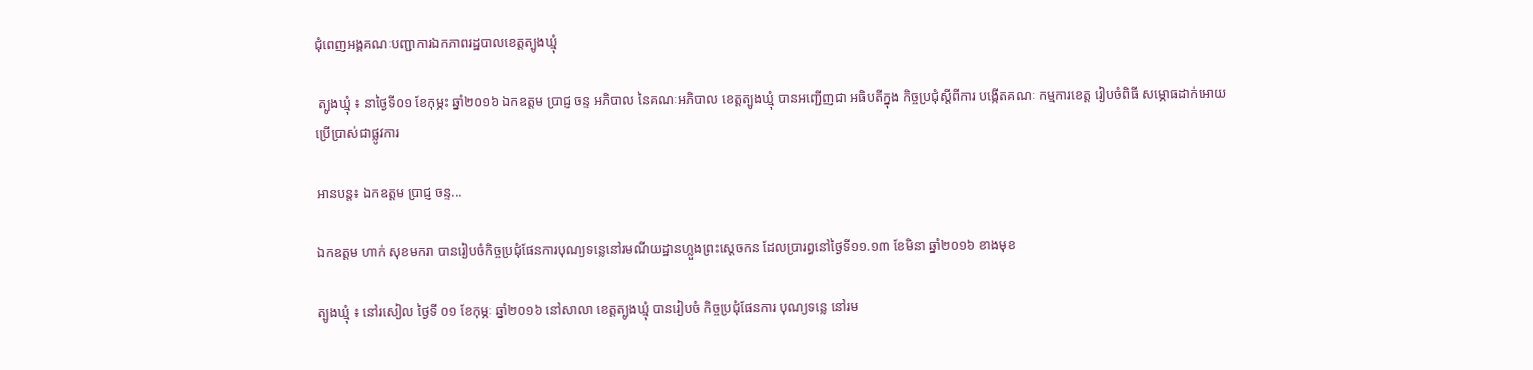ជុំពេញអង្គគណៈបញ្ជាការឯកភាពរដ្ឋបាលខេត្តត្បូងឃ្មុំ

 ត្បូងឃ្មុំ ៖ នាថ្ងៃទី០១ ខែកុម្ភះ ឆ្នាំ២០១៦ ឯកឧត្តម ប្រាជ្ញ ចន្ទ អភិបាល នៃគណៈអភិបាល ខេត្តត្បូងឃ្មុំ បានអញ្ជើញជា អធិបតីក្នុង កិច្ចប្រជុំស្តីពីការ បង្កើតគណៈ កម្មការខេត្ត រៀបចំពិធី សម្ភោធដាក់អោយ ប្រើប្រាស់ជាផ្លូវការ

អានបន្ត៖ ឯកឧត្តម ប្រាជ្ញ ចន្ទ...

ឯកឧត្តម ហាក់ សុខមករា បានរៀបចំកិច្ចប្រជុំផែនការបុណ្យទន្លេនៅរមណីយដ្ឋានហ្លួងព្រះស្តេចកន ដែលប្រារព្ធនៅថ្ងៃទី១១.១៣ ខែមិនា ឆ្នាំ២០១៦ ខាងមុខ

ត្បូងឃ្មុំ ៖ នៅរសៀល ថ្ងៃទី ០១ ខែកុម្ភៈ ឆ្នាំ២០១៦ នៅសាលា ខេត្តត្បូងឃ្មុំ បានរៀបចំ កិច្ចប្រជុំផែនការ បុណ្យទន្លេ នៅរម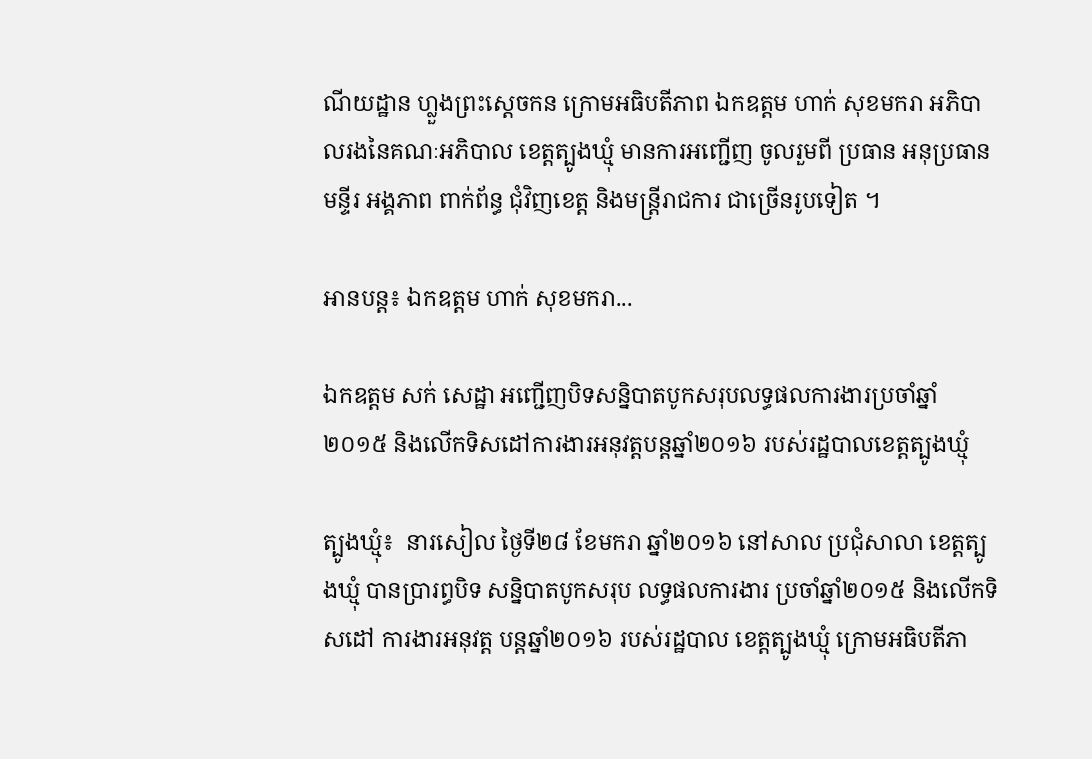ណីយដ្ឋាន ហ្លួងព្រះស្តេចកន ក្រោមអធិបតីភាព ឯកឧត្តម ហាក់ សុខមករា អភិបាលរងនៃគណៈអភិបាល ខេត្តត្បូងឃ្មុំ មានការអញ្ជើញ ចូលរួមពី ប្រធាន អនុប្រធានមន្ទីរ អង្គភាព ពាក់ព័ន្ធ ជុំវិញខេត្ត និងមន្ត្រីរាជការ ជាច្រើនរូបទៀត ។

អានបន្ត៖ ឯកឧត្តម ហាក់ សុខមករា...

ឯកឧត្តម សក់ សេដ្ឋា អញ្ជើញបិទសន្និបាតបូកសរុបលទ្ធផលការងារប្រចាំឆ្នាំ២០១៥ និងលើកទិសដៅការងារអនុវត្តបន្តឆ្នាំ២០១៦ របស់រដ្ឋបាលខេត្តត្បូងឃ្មុំ

ត្បូងឃ្មុំ៖  នារសៀល ថ្ងៃទី២៨ ខែមករា ឆ្នាំ២០១៦ នៅសាល ប្រជុំសាលា ខេត្តត្បូងឃ្មុំ បានប្រារព្ធបិទ សន្និបាតបូកសរុប លទ្ធផលការងារ ប្រចាំឆ្នាំ២០១៥ និងលើកទិសដៅ ការងារអនុវត្ត បន្តឆ្នាំ២០១៦ របស់រដ្ឋបាល ខេត្តត្បូងឃ្មុំ ក្រោមអធិបតីភា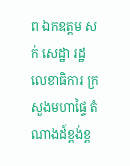ព ឯកឧត្តម សក់ សេដ្ឋា រដ្ឋលេខាធិការ ក្រសួងមហាផ្ទៃ តំណាងដ៍ខ្ពង់ខ្ព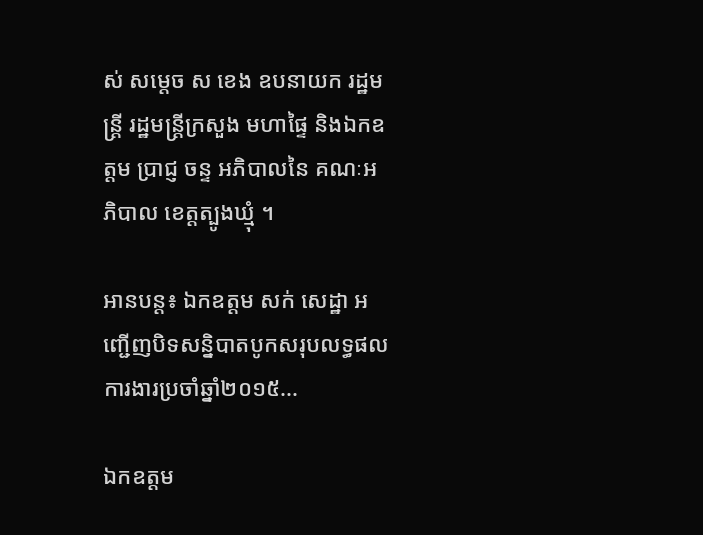ស់ សម្តេច ស ខេង ឧបនាយក រដ្ឋមន្ត្រី រដ្ឋមន្ត្រីក្រសួង មហាផ្ទៃ និងឯកឧត្តម ប្រាជ្ញ ចន្ទ អភិបាលនៃ គណៈអភិបាល ខេត្តត្បូងឃ្មុំ ។

អានបន្ត៖ ឯកឧត្តម សក់ សេដ្ឋា អញ្ជើញបិទសន្និបាតបូកសរុបលទ្ធផលការងារប្រចាំឆ្នាំ២០១៥...

ឯកឧត្តម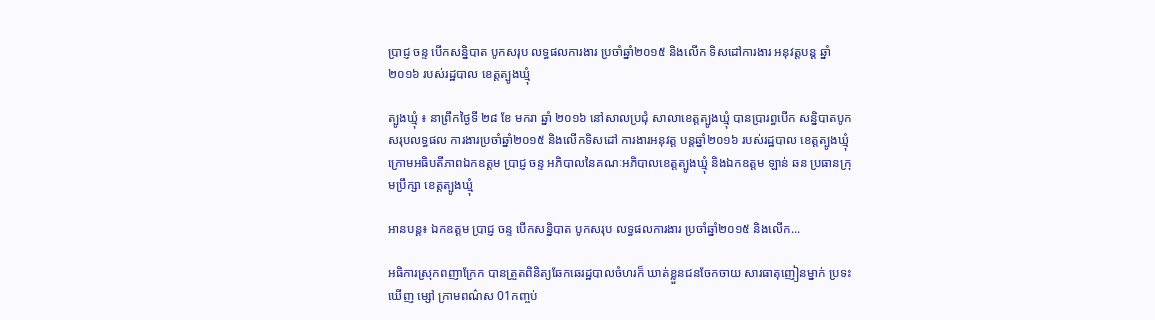ប្រាជ្ញ ចន្ទ បើកសន្និបាត បូកសរុប លទ្ធផលការងារ ប្រចាំឆ្នាំ២០១៥ និងលើក ទិសដៅការងារ អនុវត្តបន្ត ឆ្នាំ២០១៦ របស់រដ្ឋបាល ខេត្តត្បូងឃ្មុំ

ត្បូងឃ្មុំ ៖ នាព្រឹកថ្ងៃទី ២៨ ខែ មករា ឆ្នាំ ២០១៦ នៅសាលប្រជុំ សាលាខេត្តត្បូងឃ្មុំ បានប្រារព្ធបើក សន្និបាតបូក សរុបលទ្ធផល ការងារប្រចាំឆ្នាំ២០១៥ និងលើកទិសដៅ ការងារអនុវត្ត បន្តឆ្នាំ២០១៦ របស់រដ្ឋបាល ខេត្តត្បូងឃ្មុំ ក្រោមអធិបតីភាពឯកឧត្តម ប្រាជ្ញ ចន្ទ អភិបាលនៃគណៈអភិបាលខេត្តត្បូងឃ្មុំ និងឯកឧត្តម ឡាន់ ឆន ប្រធានក្រុមប្រឹក្សា ខេត្តត្បូងឃ្មុំ

អានបន្ត៖ ឯកឧត្តម ប្រាជ្ញ ចន្ទ បើកសន្និបាត បូកសរុប លទ្ធផលការងារ ប្រចាំឆ្នាំ២០១៥ និងលើក...

អធិការស្រុកពញាក្រែក បានត្រួតពិនិត្យឆែកឆេរដ្ឋបាលចំហរក៏ ឃាត់ខ្លួនជនចែកចាយ សារធាតុញៀនម្នាក់ ប្រទះឃើញ ម្សៅ ក្រាមពណ៌ស 01កញ្ចប់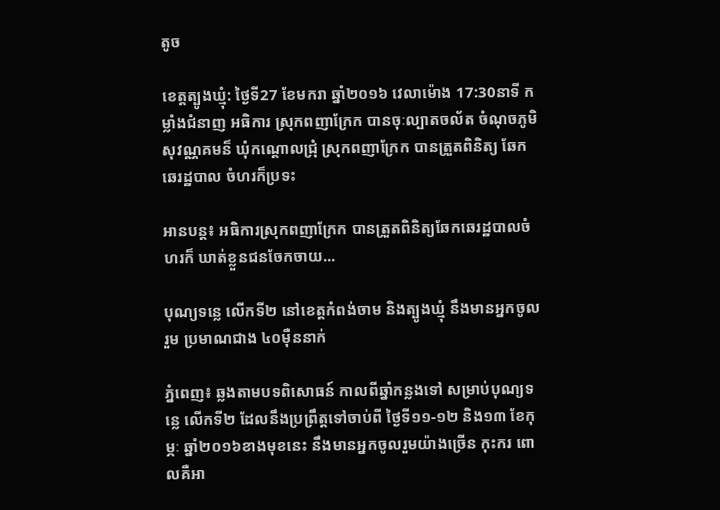តូច

ខេត្តត្បូងឃ្មុំ: ថ្ងៃទី27 ខែមករា ឆ្នាំ២០១៦ វេលាម៉ោង 17:30នាទី កម្លាំងជំនាញ អធិការ ស្រុកពញាក្រែក បានចុៈល្បាតចល័ត ចំណុចភូមិ សុវណ្ណគមន៏ ឃុំកណ្តោលជ្រុំ ស្រុកពញាក្រែក បានត្រួតពិនិត្យ ឆែកឆេរដ្ឋបាល ចំហរក៏ប្រទះ

អានបន្ត៖ អធិការស្រុកពញាក្រែក បានត្រួតពិនិត្យឆែកឆេរដ្ឋបាលចំហរក៏ ឃាត់ខ្លួនជនចែកចាយ...

បុណ្យទន្លេ លើកទី២ នៅខេត្តកំពង់ចាម និងត្បូងឃ្មុំ នឹងមានអ្នកចូលរួម ប្រមាណជាង ៤០ម៉ឺននាក់

ភ្នំពេញ៖ ឆ្លងតាមបទពិសោធន៍ កាលពីឆ្នាំកន្លងទៅ សម្រាប់បុណ្យទន្លេ លើកទី២ ដែលនឹងប្រព្រឹត្តទៅចាប់ពី ថ្ងៃទី១១-១២ និង១៣ ខែកុម្ភៈ ឆ្នាំ២០១៦ខាងមុខនេះ នឹងមានអ្នកចូលរួមយ៉ាងច្រើន កុះករ ពោលគឺអា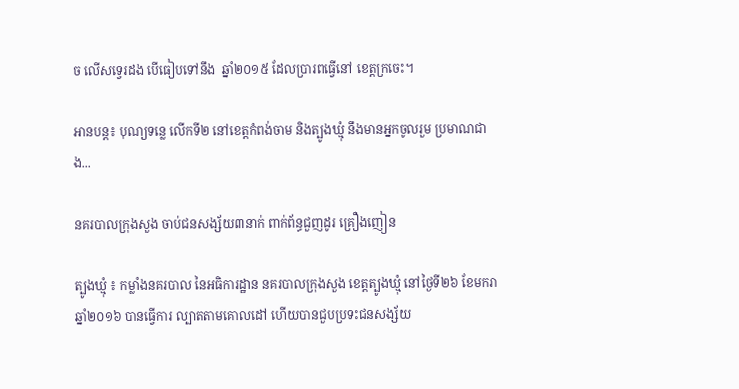ច លើសទ្វេរដង បើធៀបទៅនឹង  ឆ្នាំ២០១៥ ដែលប្រារពធ្វើនៅ ខេត្តក្រចេះ។

អានបន្ត៖ បុណ្យទន្លេ លើកទី២ នៅខេត្តកំពង់ចាម និងត្បូងឃ្មុំ នឹងមានអ្នកចូលរួម ប្រមាណជាង...

នគរបាលក្រុងសួង ចាប់ជនសង្ស័យ៣នាក់ ពាក់ព័ន្ធជួញដូរ គ្រឿងញៀន

ត្បូងឃ្មុំ ៖ កម្លាំងនគរបាល នៃអធិការដ្ឋាន នគរបាលក្រុងសួង ខេត្តត្បូងឃ្មុំ នៅថ្ងៃទី២៦ ខែមករា ឆ្នាំ២០១៦ បានធ្វើការ ល្បាតតាមគោលដៅ ហើយបានជួបប្រទះជនសង្ស័យ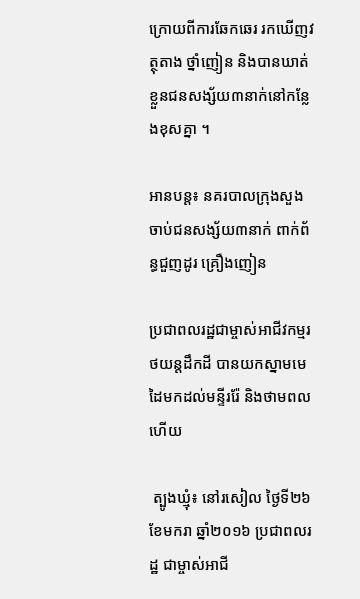ក្រោយពីការឆែកឆេរ រកឃើញវត្ថុតាង ថ្នាំញៀន និងបានឃាត់ខ្លួនជនសង្ស័យ៣នាក់នៅកន្លែងខុសគ្នា ។

អានបន្ត៖ នគរបាលក្រុងសួង ចាប់ជនសង្ស័យ៣នាក់ ពាក់ព័ន្ធជួញដូរ គ្រឿងញៀន

ប្រជាពលរដ្ឋជាម្ចាស់អាជីវកម្មរថយន្តដឹកដី បានយកស្នាមមេដៃមកដល់មន្ទីររ៉ែ និងថាមពលហើយ

 ត្បូងឃ្មុំ៖ នៅរសៀល ថ្ងៃទី២៦ ខែមករា ឆ្នាំ២០១៦ ប្រជាពលរដ្ឋ ជាម្ចាស់អាជី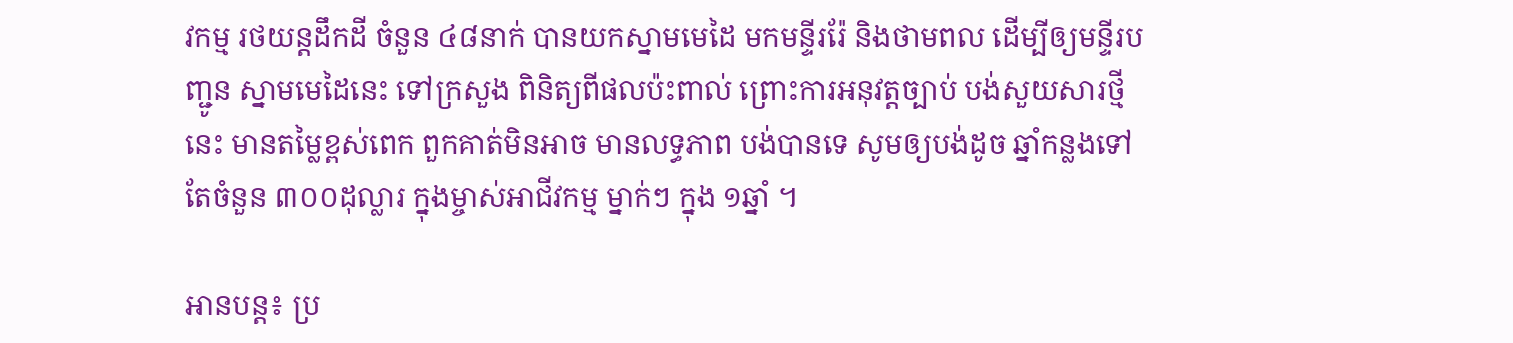វកម្ម រថយន្តដឹកដី ចំនួន ៤៨នាក់ បានយកស្នាមមេដៃ មកមន្ទីររ៉ែ និងថាមពល ដើម្បីឲ្យមន្ទីរបញ្ជូន ស្នាមមេដៃនេះ ទៅក្រសួង ពិនិត្យពីផលប៉ះពាល់ ព្រោះការអនុវត្តច្បាប់ បង់សួយសារថ្មីនេះ មានតម្លៃខ្ពស់ពេក ពួកគាត់មិនអាច មានលទ្ធភាព បង់បានទេ សូមឲ្យបង់ដូច ឆ្នាំកន្លងទៅ តែចំនួន ៣០០ដុល្លារ ក្នុងម្ចាស់អាជីវកម្ម ម្នាក់ៗ ក្នុង ១ឆ្នាំ ។

អានបន្ត៖ ប្រ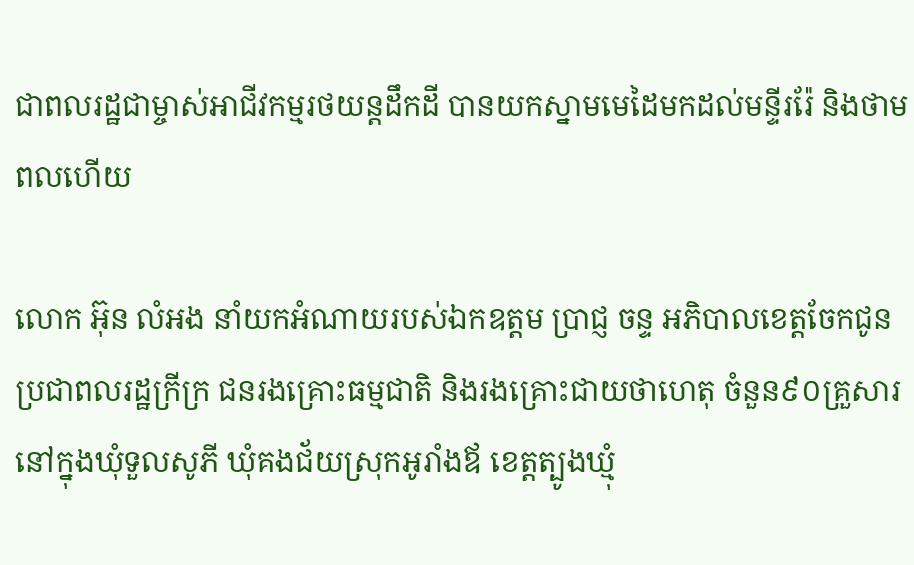ជាពលរដ្ឋជាម្ចាស់អាជីវកម្មរថយន្តដឹកដី បានយកស្នាមមេដៃមកដល់មន្ទីររ៉ែ និងថាមពលហើយ

លោក អ៊ុន លំអង នាំយកអំណាយរបស់ឯកឧត្តម ប្រាជ្ញ ចន្ទ អភិបាលខេត្តចែកជូនប្រជាពលរដ្ឋក្រីក្រ ជនរងគ្រោះធម្មជាតិ និងរងគ្រោះជាយថាហេតុ ចំនួន៩០គ្រួសារ នៅក្នុងឃុំទួលសូភី ឃុំគងជ័យស្រុកអូរាំងឪ ខេត្តត្បូងឃ្មុំ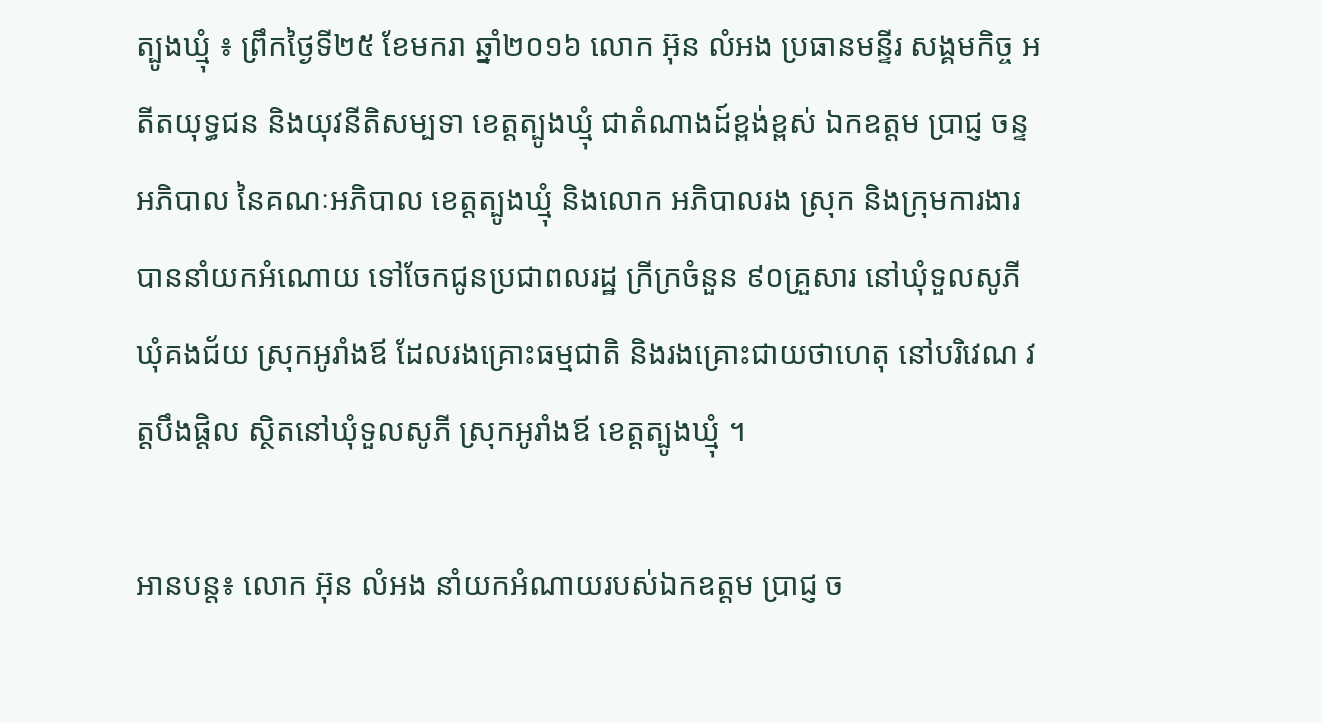ត្បូងឃ្មុំ ៖ ព្រឹកថ្ងៃទី២៥ ខែមករា ឆ្នាំ២០១៦ លោក អ៊ុន លំអង ប្រធានមន្ទីរ សង្គមកិច្ច អតីតយុទ្ធជន និងយុវនីតិសម្បទា ខេត្តត្បូងឃ្មុំ ជាតំណាងដ៍ខ្ពង់ខ្ពស់ ឯកឧត្តម ប្រាជ្ញ ចន្ទ អភិបាល នៃគណៈអភិបាល ខេត្តត្បូងឃ្មុំ និងលោក អភិបាលរង ស្រុក និងក្រុមការងារ បាននាំយកអំណោយ ទៅចែកជូនប្រជាពលរដ្ឋ ក្រីក្រចំនួន ៩០គ្រួសារ នៅឃុំទួលសូភី ឃុំគងជ័យ ស្រុកអូរាំងឪ ដែលរងគ្រោះធម្មជាតិ និងរងគ្រោះជាយថាហេតុ នៅបរិវេណ វត្តបឹងផ្តិល ស្ថិតនៅឃុំទួលសូភី ស្រុកអូរាំងឪ ខេត្តត្បូងឃ្មុំ ។

អានបន្ត៖ លោក អ៊ុន លំអង នាំយកអំណាយរបស់ឯកឧត្តម ប្រាជ្ញ ច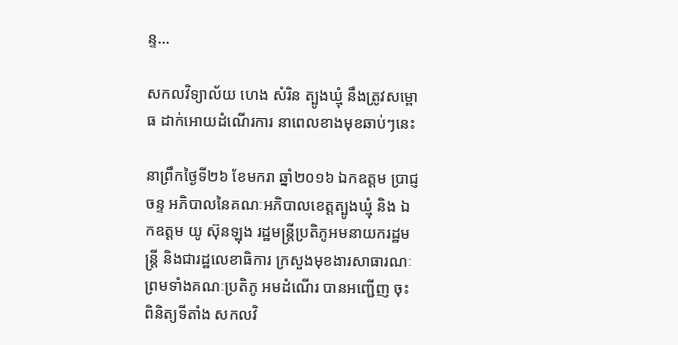ន្ទ...

សកលវិទ្យាល័យ ហេង សំរិន ត្បូងឃ្មុំ នឹងត្រូវសម្ពោធ ដាក់អោយដំណើរការ នាពេលខាងមុខឆាប់ៗនេះ

នាព្រឹកថ្ងៃទី២៦ ខែមករា ឆ្នាំ២០១៦ ឯកឧត្តម ប្រាជ្ញ ចន្ទ អភិបាលនៃគណៈអភិបាលខេត្តត្បូងឃ្មុំ និង ឯកឧត្តម យូ ស៊ុនឡុង រដ្ឋមន្ត្រីប្រតិភូអមនាយករដ្ឋមន្ត្រី និងជារដ្ឋលេខាធិការ ក្រសួងមុខងារសាធារណៈ ព្រមទាំងគណៈប្រតិភូ អមដំណើរ បានអញ្ជេីញ ចុះពិនិត្យទីតាំង សកលវិ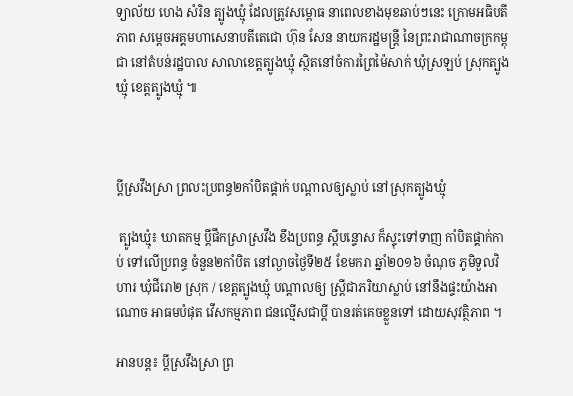ទ្យាល័យ ហេង សំរិន ត្បូងឃ្មុំ ដែលត្រូវសម្ពោធ នាពេលខាងមុខឆាប់ៗនេះ ក្រោមអធិបតីភាព សម្តេចអគ្គមហាសេនាបតីតេជោ ហ៊ុន សែន នាយករដ្ឋមន្ត្រី នៃព្រះរាជាណាចក្រកម្ពុជា នៅតំបន់រដ្ឋបាល សាលាខេត្តត្បូងឃ្មុំ ស្ថិតនៅចំការព្រៃម៉ៃសាក់ ឃុំស្រឡប់ ស្រុកត្បូងឃ្មុំ ខេត្តត្បូងឃ្មុំ ៕



ប្តីស្រវឹងស្រា ព្រលះប្រពន្ធ២កាំបិតផ្គាក់ បណ្តាលឲ្យស្លាប់ នៅស្រុកត្បូងឃ្មុំ

 ត្បូងឃ្មុំ៖ ឃាតកម្ម ប្តីផឹកស្រាស្រវឹង ខឹងប្រពន្ធ ស្តីបន្ទោស ក៏ស្ទុះទៅទាញ កាំបិតផ្គាក់កាប់ ទៅលើប្រពន្ធ ចំនួន២កាំបិត នៅល្ងាចថ្ងៃទី២៥ ខែមករា ឆ្នាំ២០១៦ ចំណុច ភូមិទួលវិហារ ឃុំជីរោ២ ស្រុក / ខេត្តត្បូងឃ្មុំ បណ្តាលឲ្យ ស្ត្រីជាភរិយាស្លាប់ នៅនឹងផ្ទះយ៉ាងអាណោច អាធមបំផុត វើសកម្មភាព ជនល្មើសជាប្តី បានរត់គេចខ្លួនទៅ ដោយសុវត្ថិភាព ។

អានបន្ត៖ ប្តីស្រវឹងស្រា ព្រ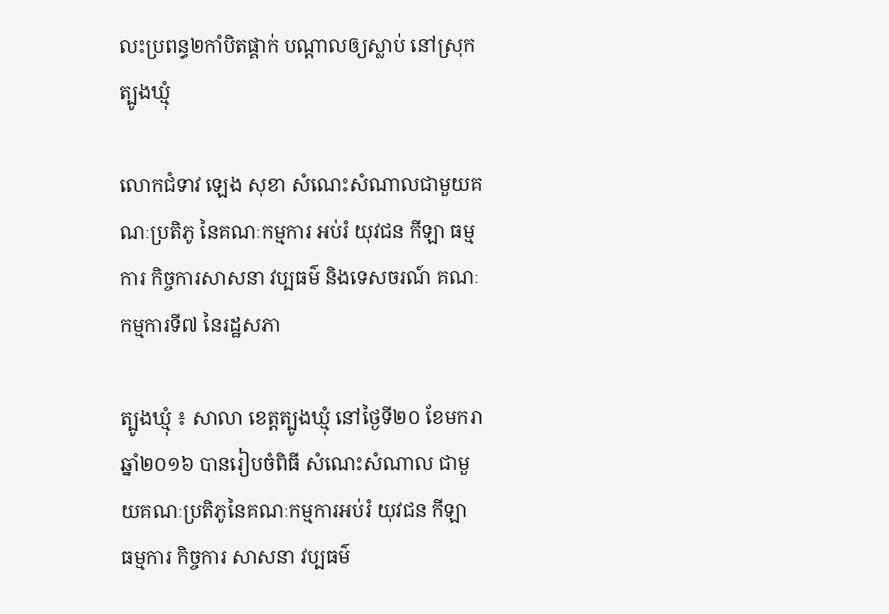លះប្រពន្ធ២កាំបិតផ្គាក់ បណ្តាលឲ្យស្លាប់ នៅស្រុកត្បូងឃ្មុំ

លោកជំទាវ ឡេង សុខា សំណេះសំណាលជាមួយគណៈប្រតិភូ នៃគណៈកម្មការ អប់រំ យុវជន កីឡា ធម្មការ កិច្ចការសាសនា វប្បធម៌ និងទេសចរណ៍ គណៈកម្មការទី៧ នៃរដ្ឋសភា

ត្បូងឃ្មុំ ៖ សាលា ខេត្តត្បូងឃ្មុំ នៅថ្ងៃទី២០ ខែមករា ឆ្នាំ២០១៦ បានរៀបចំពិធី សំណេះសំណាល ជាមួយគណៈប្រតិភូនៃគណៈកម្មការអប់រំ យុវជន កីឡា ធម្មការ កិច្ចការ សាសនា វប្បធម៌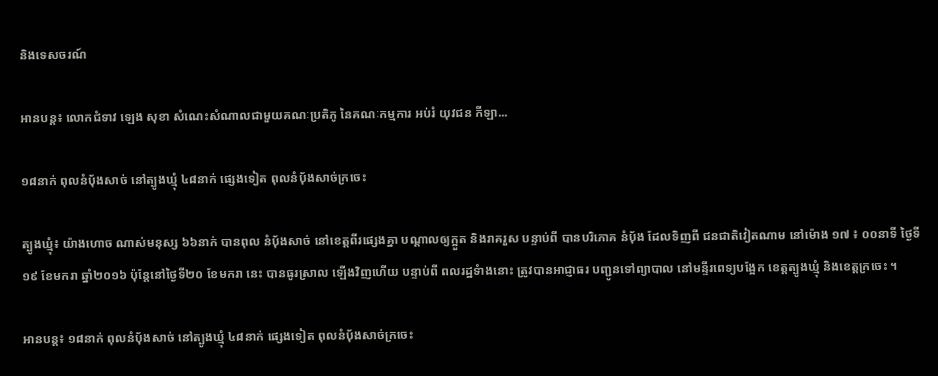និងទេសចរណ៍

អានបន្ត៖ លោកជំទាវ ឡេង សុខា សំណេះសំណាលជាមួយគណៈប្រតិភូ នៃគណៈកម្មការ អប់រំ យុវជន កីឡា...

១៨នាក់ ពុលនំប៉័ងសាច់ នៅត្បូងឃ្មុំ ៤៨នាក់ ផ្សេងទៀត ពុលនំប៉័ងសាច់ក្រចេះ

ត្បូងឃ្មុំ៖ យ៉ាងហោច ណាស់មនុស្ស ៦៦នាក់ បានពុល នំបុ័ងសាច់ នៅខេត្តពីរផ្សេងគ្នា បណ្តាលឲ្យក្អួត និងរាគរួស បន្ទាប់ពី បានបរិភោគ នំបុ័ង ដែលទិញពី ជនជាតិវៀតណាម នៅម៉ោង ១៧ ៖ ០០នាទី ថ្ងៃទី១៩ ខែមករា ឆ្នាំ២០១៦ ប៉ុន្តែនៅថ្ងៃទី២០ ខែមករា នេះ បានធូរស្រាល ឡើងវិញហើយ បន្ទាប់ពី ពលរដ្ឋទំាងនោះ ត្រូវបានអាជ្ញាធរ បញ្ជូនទៅព្យាបាល នៅមន្ទីរពេទ្យបង្អែក ខេត្តត្បូងឃ្មុំ និងខេត្តក្រចេះ ។

អានបន្ត៖ ១៨នាក់ ពុលនំប៉័ងសាច់ នៅត្បូងឃ្មុំ ៤៨នាក់ ផ្សេងទៀត ពុលនំប៉័ងសាច់ក្រចេះ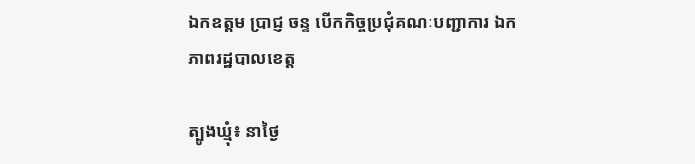ឯកឧត្តម ប្រាជ្ញ ចន្ទ បើកកិច្ចប្រជុំគណៈបញ្ជាការ ឯកភាពរដ្ឋបាលខេត្ត

ត្បូងឃ្មុំ៖ នាថ្ងៃ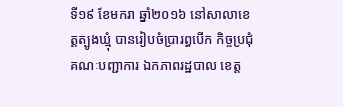ទី១៩ ខែមករា ឆ្នាំ២០១៦ នៅសាលាខេត្តត្បូងឃ្មុំ បានរៀបចំប្រារព្ធបើក កិច្ចប្រជុំគណៈបញ្ជាការ ឯកភាពរដ្ឋបាល ខេត្ត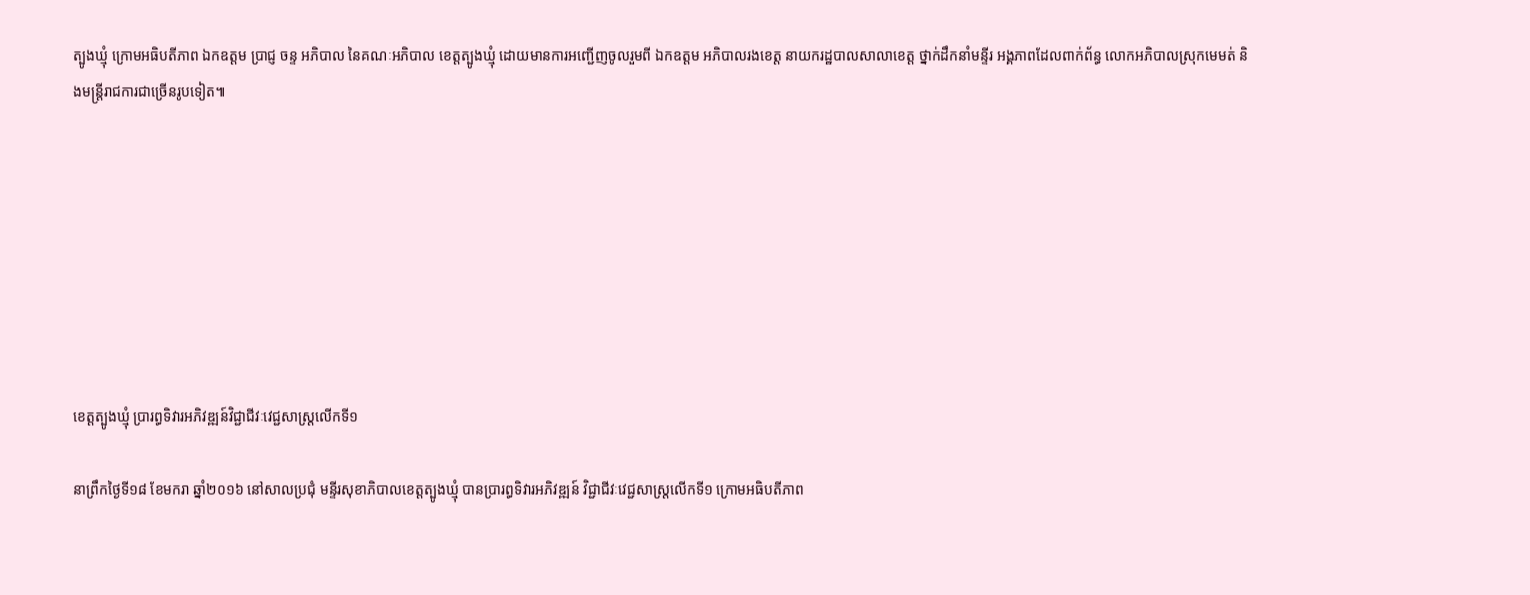ត្បូងឃ្មុំ ក្រោមអធិបតីភាព ឯកឧត្តម ប្រាជ្ញ ចន្ទ អភិបាល នៃគណៈអភិបាល ខេត្តត្បូងឃ្មុំ ដោយមានការអញ្ជើញចូលរួមពី ឯកឧត្តម អភិបាលរងខេត្ត នាយករដ្ឋបាលសាលាខេត្ត ថ្នាក់ដឹកនាំមន្ទីរ អង្គភាពដែលពាក់ព័ន្ធ លោកអភិបាលស្រុកមេមត់ និងមន្ត្រីរាជការជាច្រើនរូបទៀត៕








ខេត្តត្បូងឃ្មុំ ប្រារព្ធទិវារអភិវឌ្ឍន៍វិជ្ជាជីវៈវេជ្ជសាស្ត្រលើកទី១

នាព្រឹកថ្ងៃទី១៨ ខែមករា ឆ្នាំ២០១៦ នៅសាលប្រជុំ មន្ទីរសុខាភិបាលខេត្តត្បូងឃ្មុំ បានប្រារព្ធទិវារអភិវឌ្ឍន៍ វិជ្ជាជីវៈវេជ្ជសាស្ត្រលើកទី១ ក្រោមអធិបតីភាព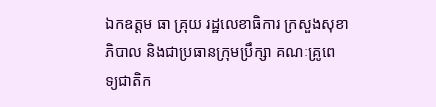ឯកឧត្តម ធា គ្រុយ រដ្ឋលេខាធិការ ក្រសួងសុខាភិបាល និងជាប្រធានក្រុមប្រឹក្សា គណៈគ្រូពេទ្យជាតិក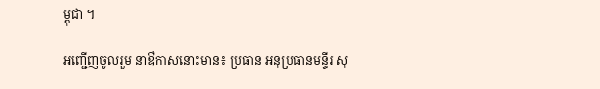ម្ពុជា ។

អញ្ជើញចូលរួម នាឳកាសនោះមាន៖ ប្រធាន អនុប្រធានមន្ទីរ សុ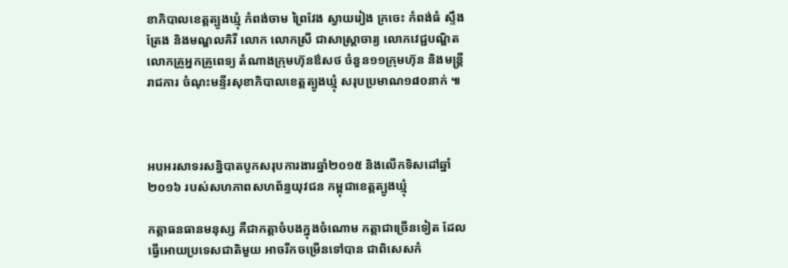ខាភិបាលខេត្តត្បូងឃ្មុំ កំពង់ចាម ព្រៃវែង ស្វាយរៀង ក្រចេះ កំពង់ធំ ស្ទឹងត្រែង និងមណ្ឌលគិរី លោក លោកស្រី ជាសាស្ត្រាចារ្យ លោកវេជ្ជបណ្ឌិត លោកគ្រូអ្នកគ្រូពេទ្យ តំណាងក្រុមហ៊ុនឳសថ ចំនួន១១ក្រុមហ៊ុន និងមន្ត្រីរាជការ ចំណុះមន្ទីរសុខាភិបាលខេត្តត្បូងឃ្មុំ សរុបប្រមាណ១៨០នាក់ ៕



អបអរសាទរសន្និបាតបូកសរុបការងារឆ្នាំ២០១៥ និងលើកទិសដៅឆ្នាំ២០១៦ របស់សហភាពសហព័ន្ធយុវជន កម្ពុជាខេត្តត្បូងឃ្មុំ

កត្តាធនធានមនុស្ស គឺជាកត្តាចំបងក្នុងចំណោម កត្តាជាច្រើនទៀត ដែលធ្វើអោយប្រទេសជាតិមួយ អាចរីកចម្រើនទៅបាន ជាពិសេសកំ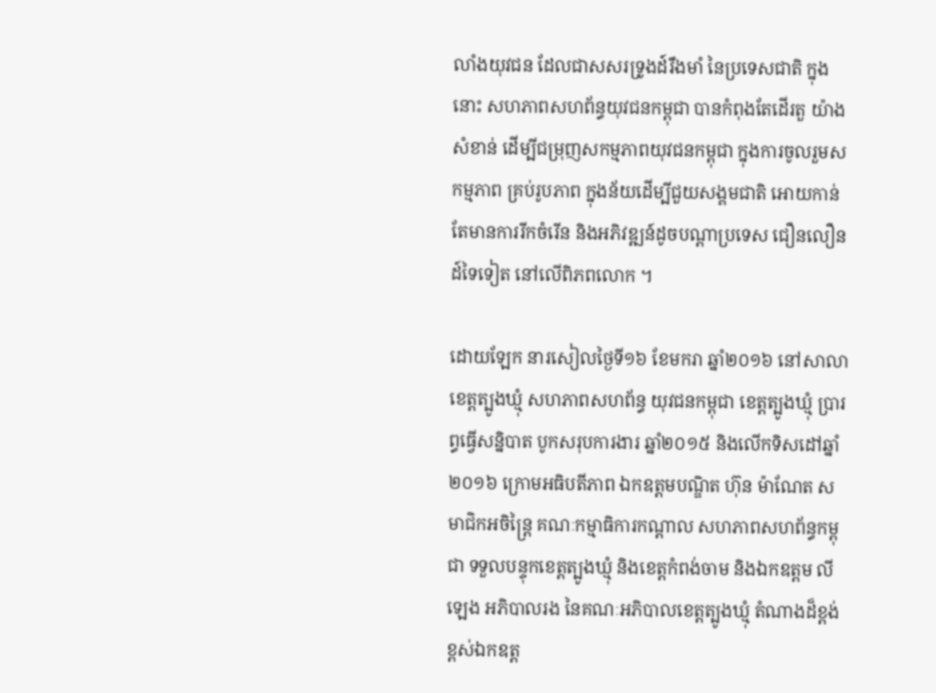លាំងយុវជន ដែលជាសសរទ្រូងដ៍រឹងមាំ នៃប្រទេសជាតិ ក្នុងនោះ សហភាពសហព័ន្ធយុវជនកម្ពុជា បានកំពុងតែដើរតួ យ៉ាងសំខាន់ ដើម្បីជម្រុញសកម្មភាពយុវជនកម្ពុជា ក្នុងការចូលរួមសកម្មភាព គ្រប់រូបភាព ក្នុងន័យដើម្បីជួយសង្គមជាតិ អោយកាន់តែមានការរីកចំរើន និងអភិវឌ្ឍន៍ដូចបណ្តាប្រទេស ជឿនលឿនដ៍ទៃទៀត នៅលើពិភពលោក ។

ដោយឡែក នារសៀលថ្ងៃទី១៦ ខែមករា ឆ្នាំ២០១៦ នៅសាលាខេត្តត្បូងឃ្មុំ សហភាពសហព័ន្ធ យុវជនកម្ពុជា ខេត្តត្បូងឃ្មុំ ប្រារព្ធធ្វើសន្និបាត បូកសរុបការងារ ឆ្នាំ២០១៥ និងលើកទិសដៅឆ្នាំ២០១៦ ក្រោមអធិបតីភាព ឯកឧត្តមបណ្ឌិត ហ៊ុន ម៉ាណែត សមាជិកអចិន្ត្រៃ គណៈកម្មាធិការកណ្តាល សហភាពសហព័ន្ធកម្ពុជា ទទួលបន្ទុកខេត្តត្បូងឃ្មុំ និងខេត្តកំពង់ចាម និងឯកឧត្តម លី ឡេង អភិបាលរង នៃគណៈអភិបាលខេត្តត្បូងឃ្មុំ តំណាងដ៏ខ្ពង់ខ្ពស់ឯកឧត្ត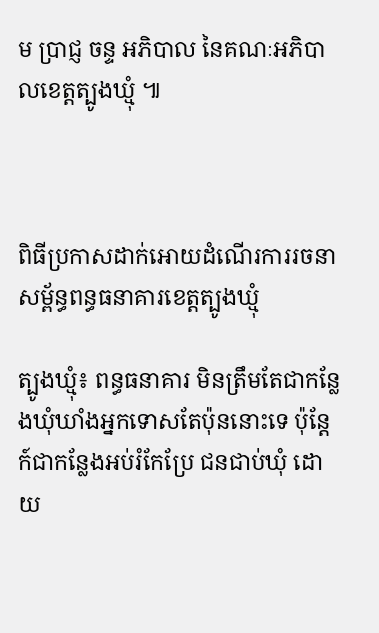ម ប្រាជ្ញ ចន្ទ អភិបាល នៃគណៈអភិបាលខេត្តត្បូងឃ្មុំ ៕



ពិធីប្រកាសដាក់អោយដំណើរការរចនាសម្ព័ន្ធពន្ធធនាគារខេត្តត្បូងឃ្មុំ

ត្បូងឃ្មុំ៖ ពន្ធធនាគារ មិនត្រឹមតែជាកន្លែងឃុំឃាំងអ្នកទោសតែប៉ុននោះទេ ប៉ុន្តែក៍ជាកន្លែងអប់រំកែប្រែ ជនជាប់ឃុំ ដោយ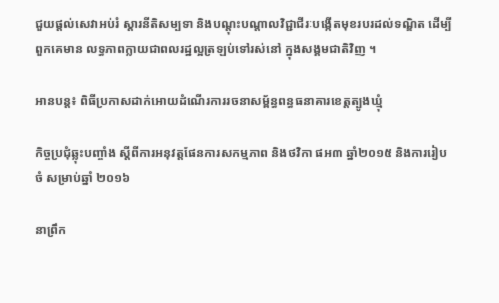ជួយផ្តល់សេវាអប់រំ ស្តារនីតិសម្បទា និងបណ្តុះបណ្តាលវិជ្ជាជីរៈបង្កើតមុខរបរដល់ទណ្ឌិត ដើម្បីពួកគេមាន លទ្ធភាពក្លាយជាពលរដ្ឋល្អត្រឡប់ទៅរស់នៅ ក្នុងសង្គមជាតិវិញ ។

អានបន្ត៖ ពិធីប្រកាសដាក់អោយដំណើរការរចនាសម្ព័ន្ធពន្ធធនាគារខេត្តត្បូងឃ្មុំ

កិច្ចប្រជំុឆ្លុះបញ្ចាំង ស្តីពីការអនុវត្តផែនការសកម្មភាព និងថវិកា ផអ៣ ឆ្នាំ២០១៥ និងការរៀបចំ សម្រាប់ឆ្នាំ ២០១៦

នាព្រឹក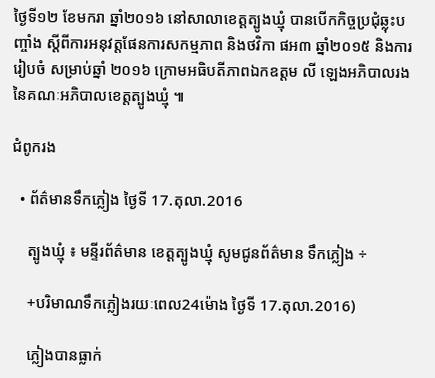ថ្ងៃទី១២ ខែមករា ឆ្នាំ២០១៦ នៅសាលាខេត្តត្បូងឃ្មុំ បានបើកកិច្ចប្រជំុឆ្លុះបញ្ចាំង ស្តីពីការអនុវត្តផែនការសកម្មភាព និងថវិកា ផអ៣ ឆ្នាំ២០១៥ និងការរៀបចំ សម្រាប់ឆ្នាំ ២០១៦ ក្រោមអធិបតីភាពឯកឧត្តម លី ឡេងអភិបាលរង នៃគណៈអភិបាលខេត្តត្បូងឃ្មុំ ៕

ជំពូករង

  • ព័ត៌មានទឹកភ្លៀង ថ្ងៃទី 17.តុលា.2016

    ត្បូងឃ្មុំ ៖ មន្ទីរព័ត៌មាន ខេត្តត្បូងឃ្មុំ សូមជូនព័ត៌មាន ទឹកភ្លៀង ÷

    +បរិមាណទឹកភ្លៀងរយៈពេល24ម៉ោង ថ្ងៃទី 17.តុលា.2016)

    ភ្លៀងបានធ្លាក់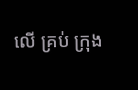លើ គ្រប់ ក្រុង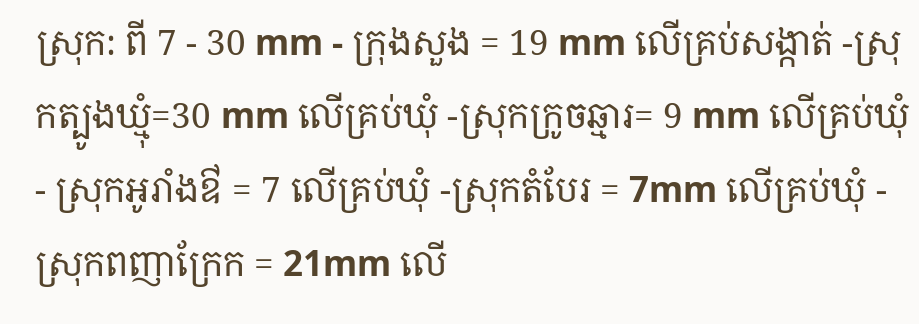ស្រុក: ពី 7 - 30 mm - ក្រុងសួង = 19 mm លើគ្រប់សង្កាត់ -ស្រុកត្បូងឃ្មុំ=30 mm លើគ្រប់ឃុំ -ស្រុកក្រូចឆ្មារ= 9 mm លើគ្រប់ឃុំ - ស្រុកអូរាំងឳ = 7 លើគ្រប់ឃុំ -ស្រុកតំបែរ = 7mm លើគ្រប់ឃុំ - ស្រុកពញាក្រែក = 21mm លើ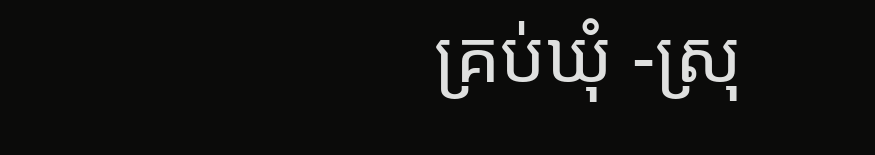គ្រប់ឃុំ -ស្រុ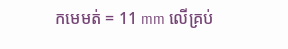កមេមត់ = 11 mm លើគ្រប់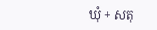ឃុំ + សតុ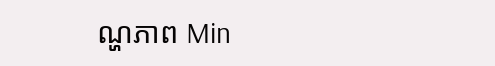ណ្ហភាព Min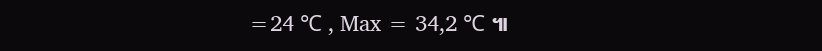=24 ℃ , Max = 34,2 ℃ ៕